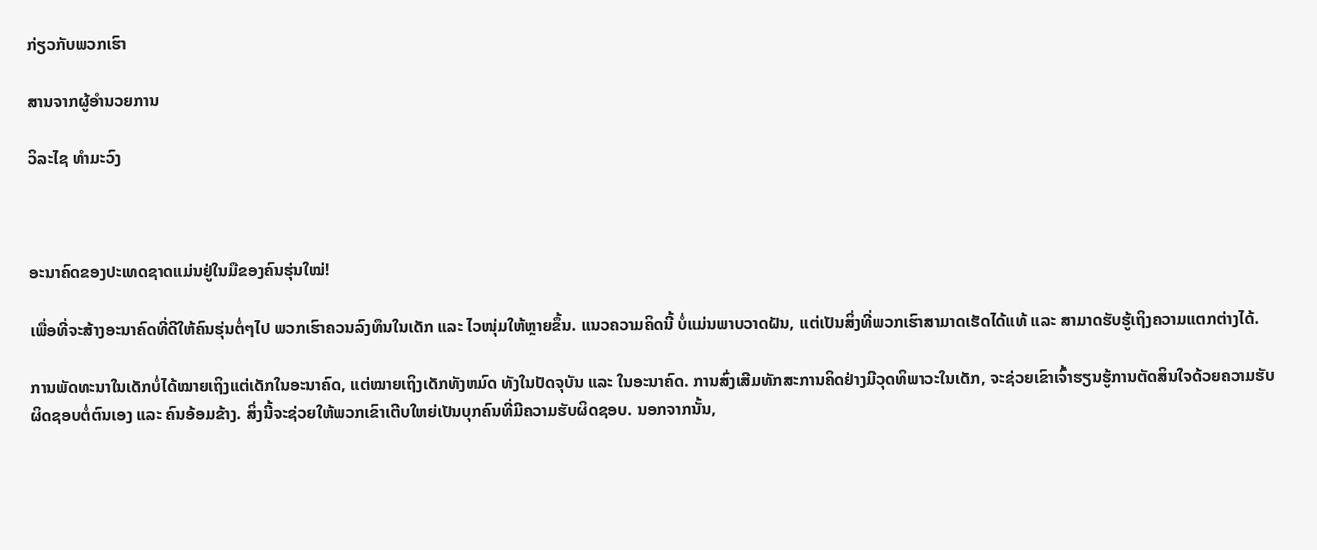ກ່ຽວກັບພວກເຮົາ

ສານຈາກຜູ້ອຳນວຍການ

ວິລະໄຊ ທຳມະວົງ



ອະນາຄົດຂອງປະເທດຊາດແມ່ນຢູ່ໃນມືຂອງຄົນຮຸ່ນໃໝ່!

ເພື່ອທີ່ຈະສ້າງອະນາຄົດທີ່ດີໃຫ້ຄົນຮຸ່ນຕໍ່ໆໄປ ພວກເຮົາຄວນລົງທຶນໃນເດັກ ແລະ ໄວໜຸ່ມໃຫ້ຫຼາຍຂຶ້ນ. ແນວຄວາມຄິດນີ້ ບໍ່ແມ່ນພາບວາດຝັນ, ແຕ່ເປັນສິ່ງທີ່ພວກເຮົາສາມາດເຮັດໄດ້ແທ້ ແລະ ສາມາດຮັບຮູ້ເຖິງຄວາມແຕກຕ່າງໄດ້.

ການພັດທະນາໃນເດັກບໍ່ໄດ້ໝາຍເຖິງແຕ່ເດັກໃນອະນາຄົດ, ແຕ່ໝາຍເຖິງເດັກທັງຫມົດ ທັງໃນປັດຈຸບັນ ແລະ ໃນອະນາຄົດ. ການສົ່ງເສີມທັກສະການຄິດຢ່າງມີວຸດທິພາວະໃນເດັກ, ຈະຊ່ວຍເຂົາເຈົ້າຮຽນຮູ້ການຕັດສິນໃຈດ້ວຍຄວາມຮັບຜິດຊອບຕໍ່ຕົນເອງ ແລະ ຄົນອ້ອມຂ້າງ. ສິ່ງນີ້ຈະຊ່ວຍໃຫ້ພວກເຂົາເຕີບໃຫຍ່ເປັນບຸກຄົນທີ່ມີຄວາມຮັບຜິດຊອບ. ນອກຈາກນັ້ນ,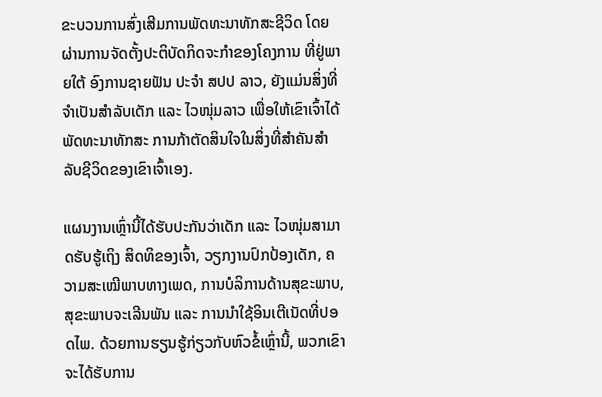ຂະບວນການສົ່ງເສີມການພັດທະນາທັກສະຊີວິດ ໂດຍຜ່ານການຈັດຕັ້ງປະຕິບັດກິດຈະກຳຂອງໂຄງການ ທີ່ຢູ່ພາຍໃຕ້ ອົງການຊາຍຟັນ ປະຈຳ ສປປ ລາວ, ຍັງແມ່ນສິ່ງທີ່ຈໍາເປັນສຳລັບເດັກ ແລະ ໄວໜຸ່ມລາວ ເພື່ອໃຫ້ເຂົາເຈົ້າໄດ້ພັດທະນາທັກສະ ການກ້າຕັດສິນໃຈໃນສິ່ງທີ່ສໍາຄັນສຳລັບຊີວິດຂອງເຂົາເຈົ້າເອງ.

ແຜນງານເຫຼົ່ານີ້ໄດ້ຮັບປະກັນວ່າເດັກ ແລະ ໄວໜຸ່ມສາມາດຮັບຮູ້ເຖິງ ສິດທິຂອງເຈົ້າ, ວຽກງານປົກປ້ອງເດັກ, ຄວາມສະເໝີພາບທາງເພດ, ການບໍລິການດ້ານສຸຂະພາບ, ສຸຂະພາບຈະເລີນພັນ ແລະ ການນຳໃຊ້ອິນເຕີເນັດທີ່ປອດໄພ. ດ້ວຍການຮຽນຮູ້ກ່ຽວກັບຫົວຂໍ້ເຫຼົ່ານີ້, ພວກເຂົາຈະໄດ້ຮັບການ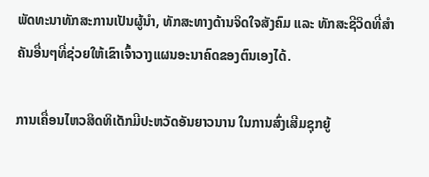ພັດທະນາທັກສະການເປັນຜູ້ນໍາ, ທັກສະທາງດ້ານຈິດໃຈສັງຄົມ ແລະ ທັກສະຊີວິດທີ່ສໍາຄັນອື່ນໆທີ່ຊ່ວຍໃຫ້ເຂົາເຈົ້າວາງແຜນອະນາຄົດຂອງຕົນເອງໄດ້.

ການເຄື່ອນໄຫວສິດທິເດັກມີປະຫວັດອັນຍາວນານ ໃນການສົ່ງເສີມຊຸກຍູ້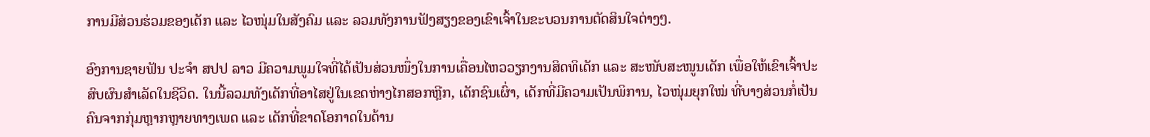ການມີສ່ວນຮ່ວມຂອງເດັກ ແລະ ໄວໜຸ່ມໃນສັງຄົມ ແລະ ລວມທັງການຟັງສຽງຂອງເຂົາເຈົ້າໃນຂະບວນການຕັດສິນໃຈຕ່າງໆ.

ອົງການຊາຍຟັນ ປະຈຳ ສປປ ລາວ ມີຄວາມພູມໃຈທີ່ໄດ້ເປັນສ່ວນໜຶ່ງໃນການເຄື່ອນໄຫວວຽກງານສິດທິເດັກ ແລະ ສະໜັບສະໜູນເດັກ ເພື່ອໃຫ້ເຂົາເຈົ້າປະສົບຜົນສຳເລັດໃນຊີວິດ. ໃນນີ້ລວມທັງເດັກທີ່ອາໄສຢູ່ໃນເຂດຫ່າງໄກສອກຫຼີກ, ເດັກຊົນເຜົ່າ, ເດັກທີ່ມີຄວາມເປັນພິການ, ໄວໜຸ່ມຍຸກໃໝ່ ທີ່ບາງສ່ວນກໍ່ເປັນຄົນຈາກກຸ່ມຫຼາກຫຼາຍທາງເພດ ແລະ ເດັກທີ່ຂາດໂອກາດໃນດ້ານ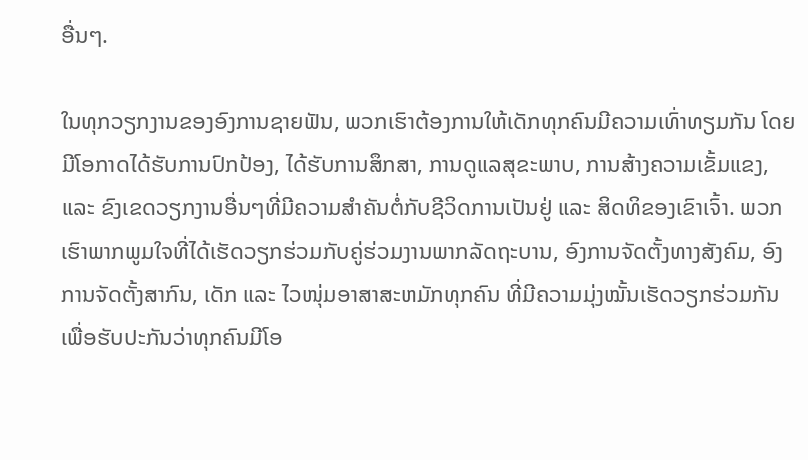ອື່ນໆ.

ໃນທຸກວຽກງານຂອງອົງການຊາຍຟັນ, ພວກເຮົາຕ້ອງການໃຫ້ເດັກທຸກຄົນມີຄວາມເທົ່າທຽມກັນ ໂດຍມີໂອກາດໄດ້ຮັບການປົກປ້ອງ, ໄດ້ຮັບການສຶກສາ, ການດູແລສຸຂະພາບ, ການສ້າງຄວາມເຂັ້ມແຂງ, ແລະ ຂົງເຂດວຽກງານອື່ນໆທີ່ມີຄວາມສໍາຄັນຕໍ່ກັບຊີວິດການເປັນຢູ່ ແລະ ສິດທິຂອງເຂົາເຈົ້າ. ພວກເຮົາພາກພູມໃຈທີ່ໄດ້ເຮັດວຽກຮ່ວມກັບຄູ່ຮ່ວມງານພາກລັດຖະບານ, ອົງການຈັດຕັ້ງທາງສັງຄົມ, ອົງການຈັດຕັ້ງສາກົນ, ເດັກ ແລະ ໄວໜຸ່ມອາສາສະຫມັກທຸກຄົນ ທີ່ມີຄວາມມຸ່ງໝັ້ນເຮັດວຽກຮ່ວມກັນ ເພື່ອຮັບປະກັນວ່າທຸກຄົນມີໂອ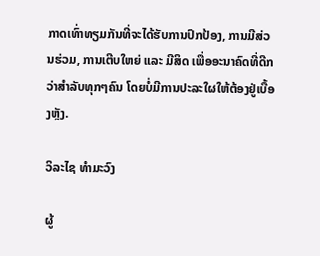ກາດເທົ່າທຽມກັນທີ່ຈະໄດ້ຮັບການປົກປ້ອງ, ການມີສ່ວນຮ່ວມ, ການເຕີບໃຫຍ່ ແລະ ມີສິດ ເພື່ອອະນາຄົດທີ່ດີກວ່າສໍາລັບທຸກໆຄົນ ໂດຍບໍ່ມີການປະລະໃຜໃຫ້ຕ້ອງຢູ່ເບື້ອງຫຼັງ.

ວິລະໄຊ ທຳມະວົງ

ຜູ້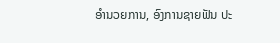ອຳນວຍການ, ອົງການຊາຍຟັນ ປະ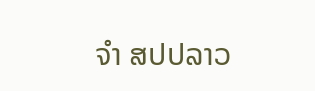ຈຳ ສປປລາວ